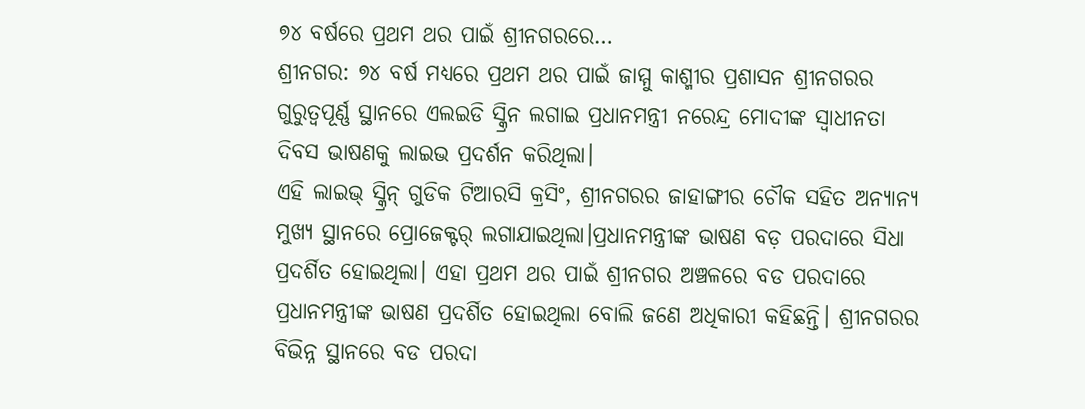୭୪ ବର୍ଷରେ ପ୍ରଥମ ଥର ପାଇଁ ଶ୍ରୀନଗରରେ…
ଶ୍ରୀନଗର: ୭୪ ବର୍ଷ ମଧ୍ୟରେ ପ୍ରଥମ ଥର ପାଇଁ ଜାମ୍ମୁ କାଶ୍ମୀର ପ୍ରଶାସନ ଶ୍ରୀନଗରର ଗୁରୁତ୍ୱପୂର୍ଣ୍ଣ ସ୍ଥାନରେ ଏଲଇଡି ସ୍କ୍ରିନ ଲଗାଇ ପ୍ରଧାନମନ୍ତ୍ରୀ ନରେନ୍ଦ୍ର ମୋଦୀଙ୍କ ସ୍ୱାଧୀନତା ଦିବସ ଭାଷଣକୁ ଲାଇଭ ପ୍ରଦର୍ଶନ କରିଥିଲା।
ଏହି ଲାଇଭ୍ ସ୍କ୍ରିନ୍ ଗୁଡିକ ଟିଆରସି କ୍ରସିଂ, ଶ୍ରୀନଗରର ଜାହାଙ୍ଗୀର ଚୌକ ସହିତ ଅନ୍ୟାନ୍ୟ ମୁଖ୍ୟ ସ୍ଥାନରେ ପ୍ରୋଜେକ୍ଟର୍ ଲଗାଯାଇଥିଲା।ପ୍ରଧାନମନ୍ତ୍ରୀଙ୍କ ଭାଷଣ ବଡ଼ ପରଦାରେ ସିଧା ପ୍ରଦର୍ଶିତ ହୋଇଥିଲା। ଏହା ପ୍ରଥମ ଥର ପାଇଁ ଶ୍ରୀନଗର ଅଞ୍ଚଳରେ ବଡ ପରଦାରେ ପ୍ରଧାନମନ୍ତ୍ରୀଙ୍କ ଭାଷଣ ପ୍ରଦର୍ଶିତ ହୋଇଥିଲା ବୋଲି ଜଣେ ଅଧିକାରୀ କହିଛନ୍ତି। ଶ୍ରୀନଗରର ବିଭିନ୍ନ ସ୍ଥାନରେ ବଡ ପରଦା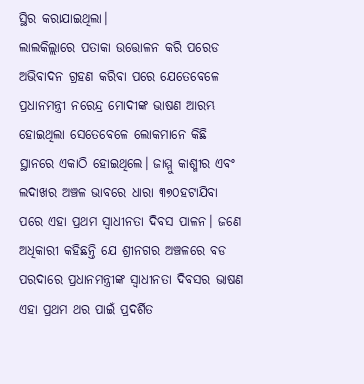ସ୍ଥିର କରାଯାଇଥିଲା।
ଲାଲକିଲ୍ଲାରେ ପତାକା ଉତ୍ତୋଳନ କରି ପରେଡ ଅଭିବାଦନ ଗ୍ରହଣ କରିବା ପରେ ଯେତେବେଳେ ପ୍ରଧାନମନ୍ତ୍ରୀ ନରେନ୍ଦ୍ର ମୋଦୀଙ୍କ ଭାଷଣ ଆରମ୍ଭ ହୋଇଥିଲା ସେତେବେଳେ ଲୋକମାନେ କିଛି ସ୍ଥାନରେ ଏକାଠି ହୋଇଥିଲେ। ଜାମ୍ମୁ କାଶ୍ମୀର ଏବଂ ଲଦାଖର ଅଞ୍ଚଳ ଭାବରେ ଧାରା ୩୭୦ହଟାଯିବା ପରେ ଏହା ପ୍ରଥମ ସ୍ୱାଧୀନତା ଦିବସ ପାଳନ। ଜଣେ ଅଧିକାରୀ କହିଛନ୍ତି ଯେ ଶ୍ରୀନଗର ଅଞ୍ଚଳରେ ବଡ ପରଦାରେ ପ୍ରଧାନମନ୍ତ୍ରୀଙ୍କ ସ୍ୱାଧୀନତା ଦିବସର ଭାଷଣ ଏହା ପ୍ରଥମ ଥର ପାଇଁ ପ୍ରଦର୍ଶିତ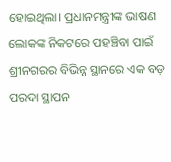ହୋଇଥିଲା। ପ୍ରଧାନମନ୍ତ୍ରୀଙ୍କ ଭାଷଣ ଲୋକଙ୍କ ନିକଟରେ ପହଞ୍ଚିବା ପାଇଁ ଶ୍ରୀନଗରର ବିଭିନ୍ନ ସ୍ଥାନରେ ଏକ ବଡ଼ ପରଦା ସ୍ଥାପନ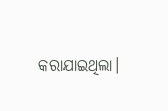କରାଯାଇଥିଲା।